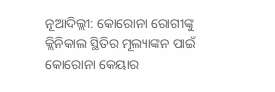ନୂଆଦିଲ୍ଲୀ: କୋରୋନା ରୋଗୀଙ୍କୁ କ୍ଲିନିକାଲ ସ୍ଥିତିର ମୂଲ୍ୟାଙ୍କନ ପାଇଁ କୋରୋନା କେୟାର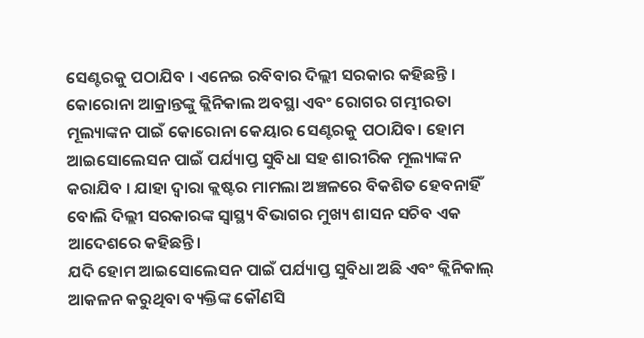ସେଣ୍ଟରକୁ ପଠାଯିବ । ଏନେଇ ରବିବାର ଦିଲ୍ଲୀ ସରକାର କହିଛନ୍ତି ।
କୋରୋନା ଆକ୍ରାନ୍ତଙ୍କୁ କ୍ଲିନିକାଲ ଅବସ୍ଥା ଏବଂ ରୋଗର ଗମ୍ଭୀରତା ମୂଲ୍ୟାଙ୍କନ ପାଇଁ କୋରୋନା କେୟାର ସେଣ୍ଟରକୁ ପଠାଯିବ। ହୋମ ଆଇସୋଲେସନ ପାଇଁ ପର୍ଯ୍ୟାପ୍ତ ସୁବିଧା ସହ ଶାରୀରିକ ମୂଲ୍ୟାଙ୍କନ କରାଯିବ । ଯାହା ଦ୍ବାରା କ୍ଲଷ୍ଟର ମାମଲା ଅଞ୍ଚଳରେ ବିକଶିତ ହେବନାହିଁ ବୋଲି ଦିଲ୍ଲୀ ସରକାରଙ୍କ ସ୍ବାସ୍ଥ୍ୟ ବିଭାଗର ମୁଖ୍ୟ ଶାସନ ସଚିବ ଏକ ଆଦେଶରେ କହିଛନ୍ତି।
ଯଦି ହୋମ ଆଇସୋଲେସନ ପାଇଁ ପର୍ଯ୍ୟାପ୍ତ ସୁବିଧା ଅଛି ଏବଂ କ୍ଲିନିକାଲ୍ ଆକଳନ କରୁଥିବା ବ୍ୟକ୍ତିଙ୍କ କୌଣସି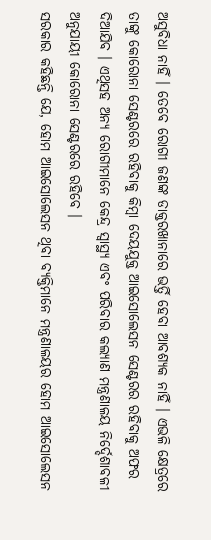ଅସୁବିଧା ନାହିଁ । ତେବେ ରୋଗୀ ଜଣଙ୍କ ଡାକ୍ତରଖାନାରେ ଭର୍ତ୍ତି ହେବା ଆବଶ୍ୟକ ନାହିଁ । ଏଭଳି କ୍ଷେତ୍ରରେ ତାଙ୍କୁ କୋରୋନା ସେଣ୍ଟରରେ ରହିବାକୁ କିମ୍ବା ଦେୟଯୁକ୍ତ ଆଇସୋଲେସନ ସେଣ୍ଟରର ରହିବାକୁ ଅଫର ଦିଆଯିବ । ଏଥିସହ ଅନ୍ୟ ରୋଗୀମାନେ କେନ୍ଦ୍ର ସ୍ବାସ୍ଥ୍ୟ ଏବଂ ପରିବାର କଲ୍ୟାଣ ମନ୍ତ୍ରଣାଳୟ ନିର୍ଦ୍ଦେଶାବଳୀ ଅନୁଯାୟୀ କୋରୋନା ସେଣ୍ଟରରେ ରହିବେ ।
ସରକାର କହିଛନ୍ତି ଯେ, ହୋମ ଆଇସୋଲେସନ ଥିବା ବ୍ୟକ୍ତିମାନେ ମନ୍ତ୍ରଣାଳୟର ହୋମ ଆଇସୋଲେସନ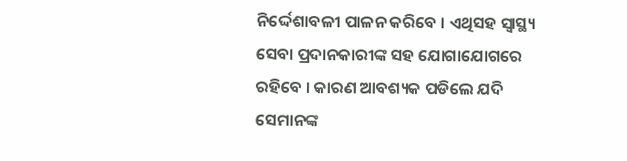ନିର୍ଦ୍ଦେଶାବଳୀ ପାଳନ କରିବେ । ଏଥିସହ ସ୍ୱାସ୍ଥ୍ୟ ସେବା ପ୍ରଦାନକାରୀଙ୍କ ସହ ଯୋଗାଯୋଗରେ ରହିବେ । କାରଣ ଆବଶ୍ୟକ ପଡିଲେ ଯଦି ସେମାନଙ୍କ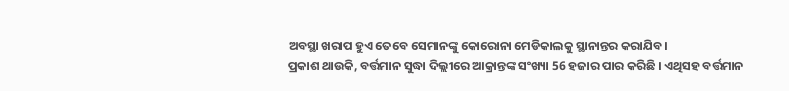ଅବସ୍ଥା ଖରାପ ହୁଏ ତେବେ ସେମାନଙ୍କୁ କୋରୋନା ମେଡିକାଲକୁ ସ୍ଥାନାନ୍ତର କରାଯିବ।
ପ୍ରକାଶ ଥାଉକି, ବର୍ତ୍ତମାନ ସୁଦ୍ଧା ଦିଲ୍ଲୀରେ ଆକ୍ରାନ୍ତଙ୍କ ସଂଖ୍ୟା 56 ହଜାର ପାର କରିଛି । ଏଥିସହ ବର୍ତ୍ତମାନ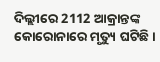ଦିଲ୍ଲୀରେ 2112 ଆକ୍ରାନ୍ତଙ୍କ କୋରୋନାରେ ମୃତ୍ୟୁ ଘଟିଛି ।